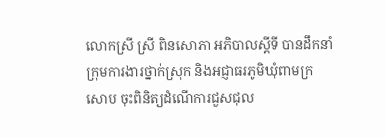លោកស្រី ស្រី ពិនសោភា អភិបាលស្ដីទី បានដឹកនាំក្រុមការងារថ្នាក់ស្រុក និងអជ្ញាធរភូមិឃុំពាមក្រសោប ចុះពិនិត្យដំណើការជួសជុល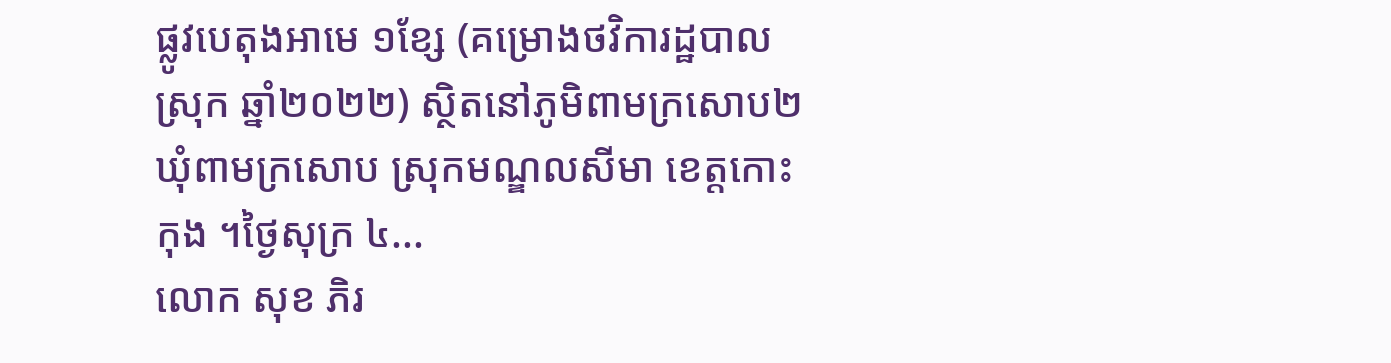ផ្លូវបេតុងអាមេ ១ខ្សែ (គម្រោងថវិការដ្ឋបាលស្រុក ឆ្នាំ២០២២) ស្ថិតនៅភូមិពាមក្រសោប២ ឃុំពាមក្រសោប ស្រុកមណ្ឌលសីមា ខេត្តកោះកុង ។ថ្ងៃសុក្រ ៤...
លោក សុខ ភិរ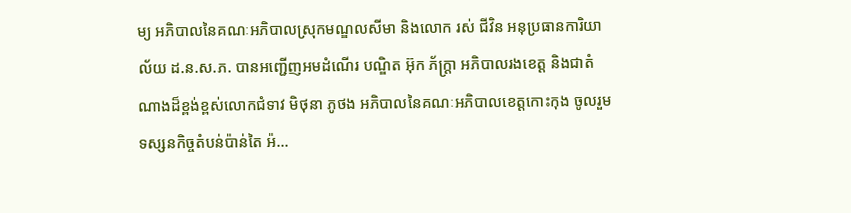ម្យ អភិបាលនៃគណៈអភិបាលស្រុកមណ្ឌលសីមា និងលោក រស់ ជីវិន អនុប្រធានការិយាល័យ ដ.ន.ស.ភ. បានអញ្ជើញអមដំណើរ បណ្ឌិត អ៊ុក ភ័ក្ត្រា អភិបាលរងខេត្ត និងជាតំណាងដ៏ខ្ពង់ខ្ពស់លោកជំទាវ មិថុនា ភូថង អភិបាលនៃគណៈអភិបាលខេត្តកោះកុង ចូលរួមទស្សនកិច្ចតំបន់ប៉ាន់តៃ អ៉...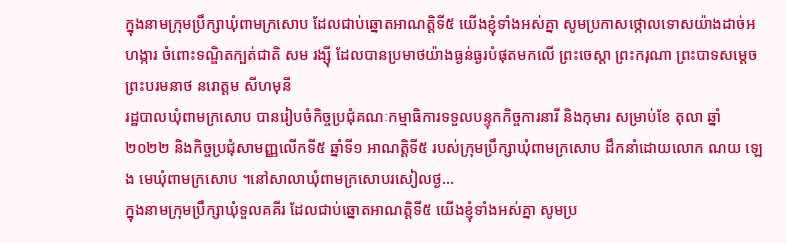ក្នុងនាមក្រុមប្រឹក្សាឃុំពាមក្រសោប ដែលជាប់ឆ្នោតអាណត្តិទី៥ យើងខ្ញុំទាំងអស់គ្នា សូមប្រកាសថ្កោលទោសយ៉ាងដាច់អហង្ការ ចំពោះទណ្ឌិតក្បត់ជាតិ សម រង្ស៊ី ដែលបានប្រមាថយ៉ាងធ្ងន់ធ្ងរបំផុតមកលើ ព្រះចេស្តា ព្រះករុណា ព្រះបាទសម្តេច ព្រះបរមនាថ នរោត្ដម សីហមុនី
រដ្ឋបាលឃុំពាមក្រសោប បានរៀបចំកិច្ចប្រជុំគណៈកម្មាធិការទទួលបន្ទុកកិច្ចការនារី និងកុមារ សម្រាប់ខែ តុលា ឆ្នាំ២០២២ និងកិច្ចប្រជុំសាមញ្ញលើកទី៥ ឆ្នាំទី១ អាណត្តិទី៥ របស់ក្រុមប្រឹក្សាឃុំពាមក្រសោប ដឹកនាំដោយលោក ណយ ឡេង មេឃុំពាមក្រសោប ។នៅសាលាឃុំពាមក្រសោបរសៀលថ្ង...
ក្នុងនាមក្រុមប្រឹក្សាឃុំទួលគគីរ ដែលជាប់ឆ្នោតអាណត្តិទី៥ យើងខ្ញុំទាំងអស់គ្នា សូមប្រ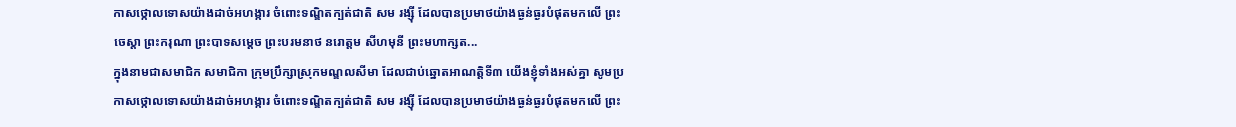កាសថ្កោលទោសយ៉ាងដាច់អហង្ការ ចំពោះទណ្ឌិតក្បត់ជាតិ សម រង្ស៊ី ដែលបានប្រមាថយ៉ាងធ្ងន់ធ្ងរបំផុតមកលើ ព្រះចេស្តា ព្រះករុណា ព្រះបាទសម្តេច ព្រះបរមនាថ នរោត្ដម សីហមុនី ព្រះមហាក្សត...
ក្នុងនាមជាសមាជិក សមាជិកា ក្រុមប្រឹក្សាស្រុកមណ្ឌលសីមា ដែលជាប់ឆ្នោតអាណត្តិទី៣ យើងខ្ញុំទាំងអស់គ្នា សូមប្រកាសថ្កោលទោសយ៉ាងដាច់អហង្ការ ចំពោះទណ្ឌិតក្បត់ជាតិ សម រង្ស៊ី ដែលបានប្រមាថយ៉ាងធ្ងន់ធ្ងរបំផុតមកលើ ព្រះ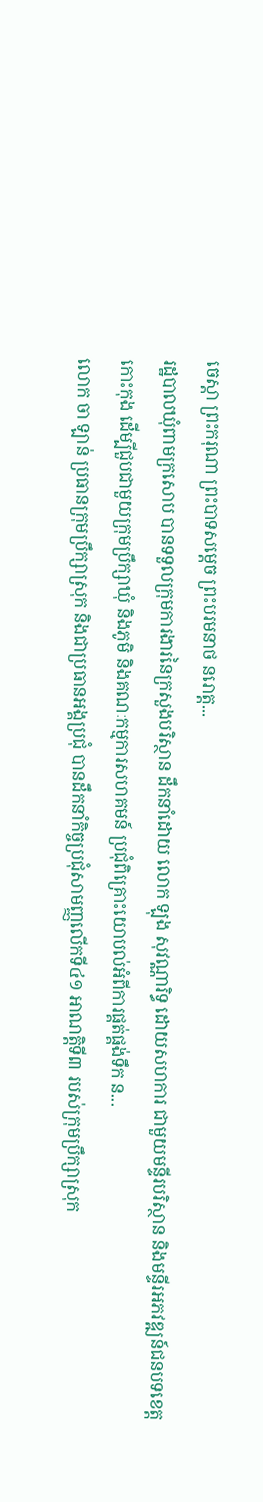ចេស្តា ព្រះករុណា ព្រះបាទសម្តេច ព្រះបរមនាថ នរោត្ដ...
រដ្ឋបាលឃុំពាមក្រសោប បានទទួលក្រុមការងារនៃក្រសួងបរិស្ថាន ដឹកនាំដោយ លោក ឡុង សុវណ្ណារិទ្ធ ដោយសហការ ជាមួយមន្ទីរបរិស្ថាន និងមន្ទីរអភវឌ្ឍន៍ជនបទខេត្តកោះកុង ដើម្បីជួបជាមួយក្រុមប្រឹក្សាឃុំ និងភូមិ និងគណៈកម្មការសហគមន៍ ប្រជុំពិគ្រោះយោបល់អំពីការផ្គត់ផ្គង់ទឹក ន...
លោក ចា ឡាន់ ប្រធានក្រុមប្រឹក្សាស្រុក និងជាប្រធានអង្គប្រជុំ បានដឹកនាំកិច្ចប្រជុំសាមញ្ញលើកទី៤១ អាណត្តិទី៣ របស់ក្រុមប្រឹក្សាស្រុក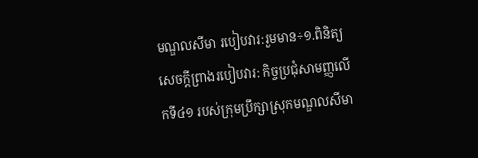មណ្ឌលសីមា របៀបវារ:រួមមាន÷១.ពិនិត្យ សេចក្ដីព្រាងរបៀបវារ: កិច្ចប្រជុំសាមញ្ញលើកទី៤១ របស់ក្រុមប្រឹក្សាស្រុកមណ្ឌលសីមា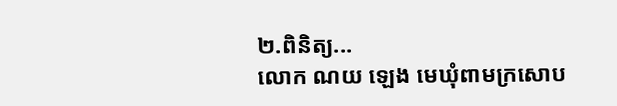២.ពិនិត្យ...
លោក ណយ ឡេង មេឃុំពាមក្រសោប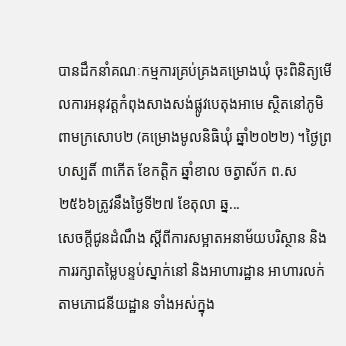បានដឹកនាំគណៈកម្មការគ្រប់គ្រងគម្រោងឃុំ ចុះពិនិត្យមើលការអនុវត្តកំពុងសាងសង់ផ្លូវបេតុងអាមេ ស្ថិតនៅភូមិពាមក្រសោប២ (គម្រោងមូលនិធិឃុំ ឆ្នាំ២០២២) ។ថ្ងៃព្រហស្បតិ៍ ៣កើត ខែកត្តិក ឆ្នាំខាល ចត្វាស័ក ព.ស ២៥៦៦ត្រូវនឹងថ្ងៃទី២៧ ខែតុលា ឆ្ន...
សេចក្ដីជូនដំណឹង ស្ដីពីការសម្អាតអនាម័យបរិស្ថាន និងការរក្សាតម្លៃបន្ទប់ស្នាក់នៅ និងអាហារដ្ឋាន អាហារលក់តាមភោជនីយដ្ឋាន ទាំងអស់ក្នុង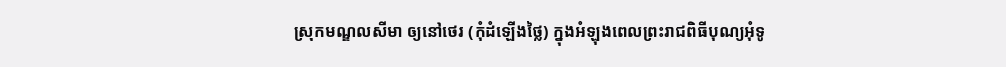ស្រុកមណ្ឌលសីមា ឲ្យនៅថេរ (កុំដំឡើងថ្លៃ) ក្នុងអំឡុងពេលព្រះរាជពិធីបុណ្យអុំទូ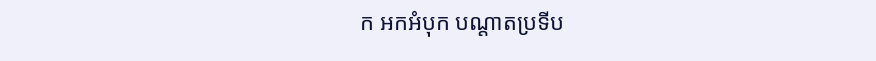ក អកអំបុក បណ្ដាតប្រទីប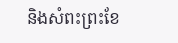និងសំពះព្រះខែ